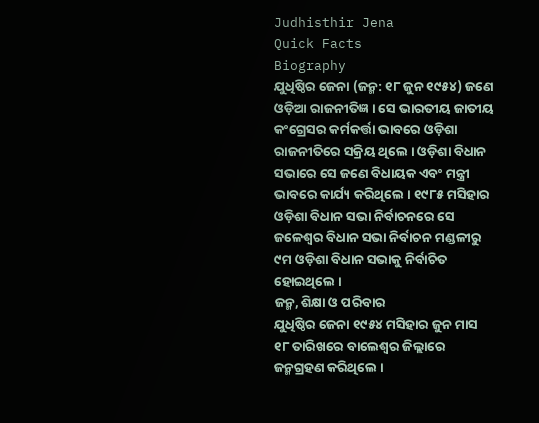Judhisthir Jena
Quick Facts
Biography
ଯୁଧିଷ୍ଠିର ଜେନା (ଜନ୍ମ: ୧୮ ଜୁନ ୧୯୫୪) ଜଣେ ଓଡ଼ିଆ ରାଜନୀତିଜ୍ଞ । ସେ ଭାରତୀୟ ଜାତୀୟ କଂଗ୍ରେସର କର୍ମକର୍ତ୍ତା ଭାବରେ ଓଡ଼ିଶା ରାଜନୀତିରେ ସକ୍ରିୟ ଥିଲେ । ଓଡ଼ିଶା ବିଧାନ ସଭାରେ ସେ ଜଣେ ବିଧାୟକ ଏବଂ ମନ୍ତ୍ରୀ ଭାବରେ କାର୍ଯ୍ୟ କରିଥିଲେ । ୧୯୮୫ ମସିହାର ଓଡ଼ିଶା ବିଧାନ ସଭା ନିର୍ବାଚନରେ ସେ ଜଳେଶ୍ୱର ବିଧାନ ସଭା ନିର୍ବାଚନ ମଣ୍ଡଳୀରୁ ୯ମ ଓଡ଼ିଶା ବିଧାନ ସଭାକୁ ନିର୍ବାଚିତ ହୋଇଥିଲେ ।
ଜନ୍ମ, ଶିକ୍ଷା ଓ ପରିବାର
ଯୁଧିଷ୍ଠିର ଜେନା ୧୯୫୪ ମସିହାର ଜୁନ ମାସ ୧୮ ତାରିଖରେ ବାଲେଶ୍ୱର ଜିଲ୍ଲାରେ ଜନ୍ମଗ୍ରହଣ କରିଥିଲେ ।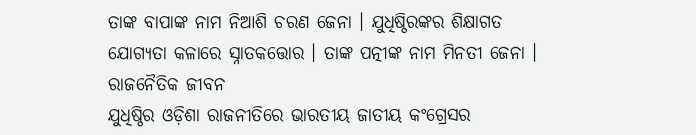ତାଙ୍କ ବାପାଙ୍କ ନାମ ନିଆଶି ଚରଣ ଜେନା । ଯୁଧିଷ୍ଠିରଙ୍କର ଶିକ୍ଷାଗତ ଯୋଗ୍ୟତା କଳାରେ ସ୍ନାତକତ୍ତୋର । ତାଙ୍କ ପତ୍ନୀଙ୍କ ନାମ ମିନତୀ ଜେନା ।
ରାଜନୈତିକ ଜୀବନ
ଯୁଧିଷ୍ଠିର ଓଡ଼ିଶା ରାଜନୀତିରେ ଭାରତୀୟ ଜାତୀୟ କଂଗ୍ରେସର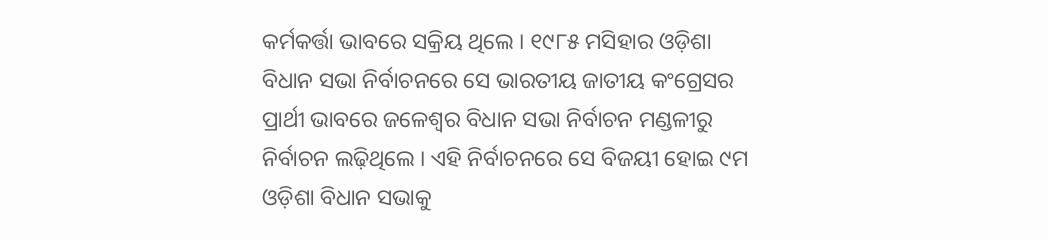କର୍ମକର୍ତ୍ତା ଭାବରେ ସକ୍ରିୟ ଥିଲେ । ୧୯୮୫ ମସିହାର ଓଡ଼ିଶା ବିଧାନ ସଭା ନିର୍ବାଚନରେ ସେ ଭାରତୀୟ ଜାତୀୟ କଂଗ୍ରେସର ପ୍ରାର୍ଥୀ ଭାବରେ ଜଳେଶ୍ୱର ବିଧାନ ସଭା ନିର୍ବାଚନ ମଣ୍ଡଳୀରୁ ନିର୍ବାଚନ ଲଢ଼ିଥିଲେ । ଏହି ନିର୍ବାଚନରେ ସେ ବିଜୟୀ ହୋଇ ୯ମ ଓଡ଼ିଶା ବିଧାନ ସଭାକୁ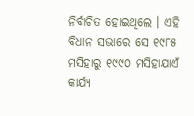ନିର୍ବାଚିତ ହୋଇଥିଲେ । ଏହି ବିଧାନ ସଭାରେ ସେ ୧୯୮୫ ମସିହାରୁ ୧୯୯୦ ମସିହାଯାଏଁ କାର୍ଯ୍ୟ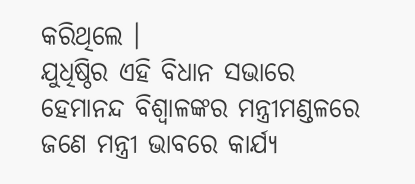କରିଥିଲେ ।
ଯୁଧିଷ୍ଠିର ଏହି ବିଧାନ ସଭାରେ ହେମାନନ୍ଦ ବିଶ୍ୱାଳଙ୍କର ମନ୍ତ୍ରୀମଣ୍ଡଳରେ ଜଣେ ମନ୍ତ୍ରୀ ଭାବରେ କାର୍ଯ୍ୟ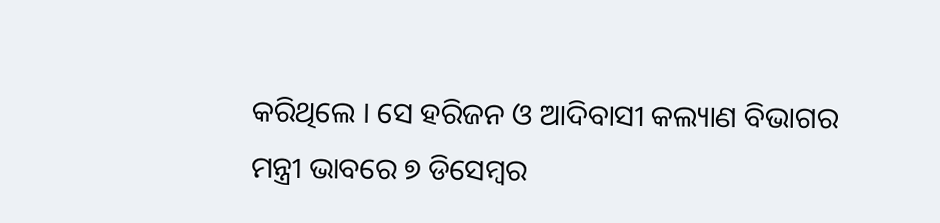କରିଥିଲେ । ସେ ହରିଜନ ଓ ଆଦିବାସୀ କଲ୍ୟାଣ ବିଭାଗର ମନ୍ତ୍ରୀ ଭାବରେ ୭ ଡିସେମ୍ବର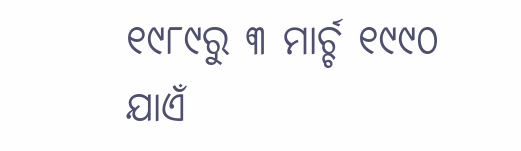୧୯୮୯ରୁ ୩ ମାର୍ଚ୍ଚ ୧୯୯୦ ଯାଏଁ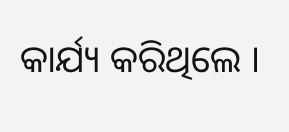କାର୍ଯ୍ୟ କରିଥିଲେ ।